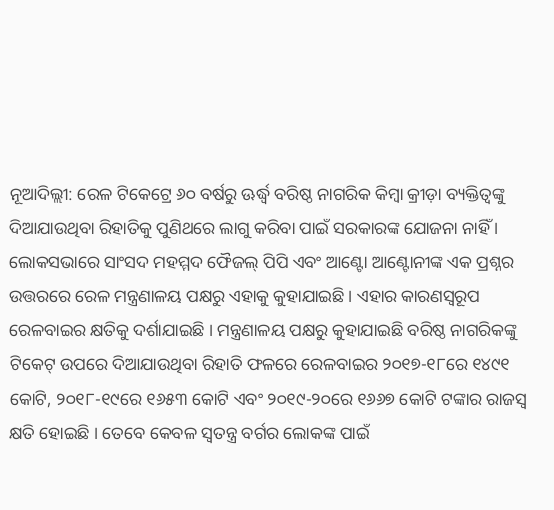ନୂଆଦିଲ୍ଲୀ: ରେଳ ଟିକେଟ୍ରେ ୬୦ ବର୍ଷରୁ ଊର୍ଦ୍ଧ୍ୱ ବରିଷ୍ଠ ନାଗରିକ କିମ୍ବା କ୍ରୀଡ଼ା ବ୍ୟକ୍ତିତ୍ୱଙ୍କୁ ଦିଆଯାଉଥିବା ରିହାତିକୁ ପୁଣିଥରେ ଲାଗୁ କରିବା ପାଇଁ ସରକାରଙ୍କ ଯୋଜନା ନାହିଁ । ଲୋକସଭାରେ ସାଂସଦ ମହମ୍ମଦ ଫୈଜଲ୍ ପିପି ଏବଂ ଆଣ୍ଟୋ ଆଣ୍ଟୋନୀଙ୍କ ଏକ ପ୍ରଶ୍ନର ଉତ୍ତରରେ ରେଳ ମନ୍ତ୍ରଣାଳୟ ପକ୍ଷରୁ ଏହାକୁ କୁହାଯାଇଛି । ଏହାର କାରଣସ୍ୱରୂପ ରେଳବାଇର କ୍ଷତିକୁ ଦର୍ଶାଯାଇଛି । ମନ୍ତ୍ରଣାଳୟ ପକ୍ଷରୁ କୁହାଯାଇଛି ବରିଷ୍ଠ ନାଗରିକଙ୍କୁ ଟିକେଟ୍ ଉପରେ ଦିଆଯାଉଥିବା ରିହାତି ଫଳରେ ରେଳବାଇର ୨୦୧୭-୧୮ରେ ୧୪୯୧ କୋଟି, ୨୦୧୮-୧୯ରେ ୧୬୫୩ କୋଟି ଏବଂ ୨୦୧୯-୨୦ରେ ୧୬୬୭ କୋଟି ଟଙ୍କାର ରାଜସ୍ୱ କ୍ଷତି ହୋଇଛି । ତେବେ କେବଳ ସ୍ୱତନ୍ତ୍ର ବର୍ଗର ଲୋକଙ୍କ ପାଇଁ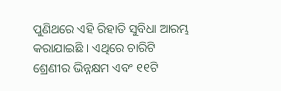ପୁଣିଥରେ ଏହି ରିହାତି ସୁବିଧା ଆରମ୍ଭ କରାଯାଇଛି । ଏଥିରେ ଚାରିଟି ଶ୍ରେଣୀର ଭିନ୍ନକ୍ଷମ ଏବଂ ୧୧ଟି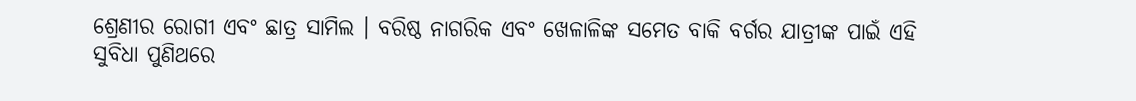ଶ୍ରେଣୀର ରୋଗୀ ଏବଂ ଛାତ୍ର ସାମିଲ । ବରିଷ୍ଠ ନାଗରିକ ଏବଂ ଖେଳାଳିଙ୍କ ସମେତ ବାକି ବର୍ଗର ଯାତ୍ରୀଙ୍କ ପାଇଁ ଏହି ସୁବିଧା ପୁଣିଥରେ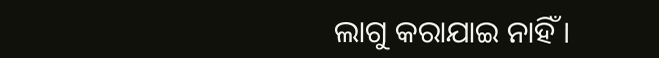ଲାଗୁ କରାଯାଇ ନାହିଁ ।